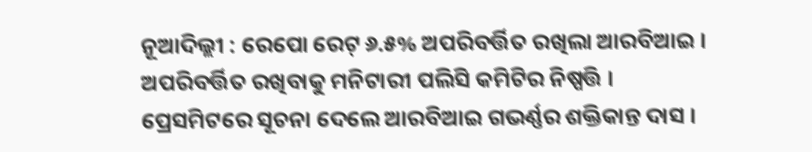ନୂଆଦିଲ୍ଲୀ : ରେପୋ ରେଟ୍ ୬.୫% ଅପରିବର୍ତ୍ତିତ ରଖିଲା ଆରବିଆଇ । ଅପରିବର୍ତ୍ତିତ ରଖିବାକୁ ମନିଟାରୀ ପଲିସି କମିଟିର ନିଷ୍ପତ୍ତି । ପ୍ରେସମିଟରେ ସୂଚନା ଦେଲେ ଆରବିଆଇ ଗଭର୍ଣ୍ଣର ଶକ୍ତିକାନ୍ତ ଦାସ ।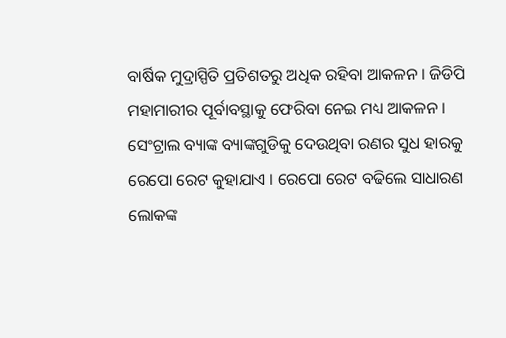ବାର୍ଷିକ ମୁଦ୍ରାସ୍ପିତି ପ୍ରତିଶତରୁ ଅଧିକ ରହିବା ଆକଳନ । ଜିଡିପି ମହାମାରୀର ପୂର୍ବାବସ୍ଥାକୁ ଫେରିବା ନେଇ ମଧ୍ୟ ଆକଳନ । ସେଂଟ୍ରାଲ ବ୍ୟାଙ୍କ ବ୍ୟାଙ୍କଗୁଡିକୁ ଦେଉଥିବା ରଣର ସୁଧ ହାରକୁ ରେପୋ ରେଟ କୁହାଯାଏ । ରେପୋ ରେଟ ବଢିଲେ ସାଧାରଣ ଲୋକଙ୍କ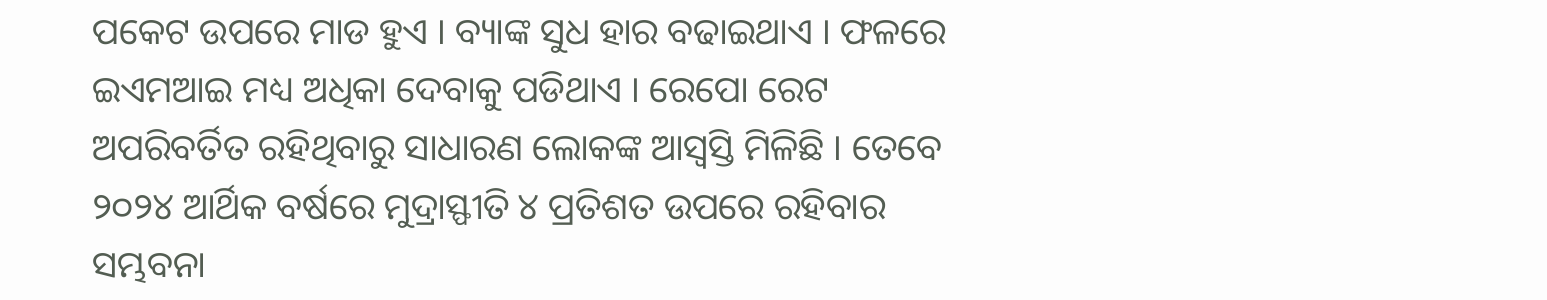ପକେଟ ଉପରେ ମାଡ ହୁଏ । ବ୍ୟାଙ୍କ ସୁଧ ହାର ବଢାଇଥାଏ । ଫଳରେ ଇଏମଆଇ ମଧ୍ୟ ଅଧିକା ଦେବାକୁ ପଡିଥାଏ । ରେପୋ ରେଟ ଅପରିବର୍ତିତ ରହିଥିବାରୁ ସାଧାରଣ ଲୋକଙ୍କ ଆସ୍ୱସ୍ତି ମିଳିଛି । ତେବେ ୨୦୨୪ ଆର୍ଥିକ ବର୍ଷରେ ମୁଦ୍ରାସ୍ଫୀତି ୪ ପ୍ରତିଶତ ଉପରେ ରହିବାର ସମ୍ଭବନା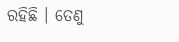ରହିଛି । ତେଣୁ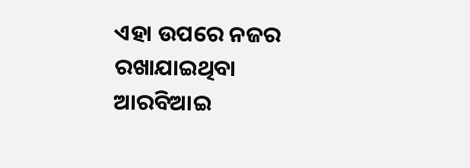ଏହା ଉପରେ ନଜର ରଖାଯାଇଥିବା ଆରବିଆଇ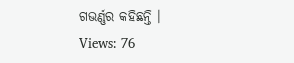ଗଭର୍ଣ୍ଣର କହିଛନ୍ତି ।
Views: 76